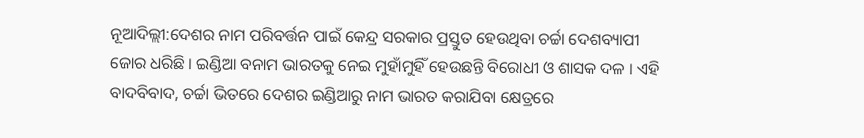ନୂଆଦିଲ୍ଲୀ:ଦେଶର ନାମ ପରିବର୍ତ୍ତନ ପାଇଁ କେନ୍ଦ୍ର ସରକାର ପ୍ରସ୍ତୁତ ହେଉଥିବା ଚର୍ଚ୍ଚା ଦେଶବ୍ୟାପୀ ଜୋର ଧରିଛି । ଇଣ୍ଡିଆ ବନାମ ଭାରତକୁ ନେଇ ମୁହାଁମୁହିଁ ହେଉଛନ୍ତି ବିରୋଧୀ ଓ ଶାସକ ଦଳ । ଏହି ବାଦବିବାଦ, ଚର୍ଚ୍ଚା ଭିତରେ ଦେଶର ଇଣ୍ଡିଆରୁ ନାମ ଭାରତ କରାଯିବା କ୍ଷେତ୍ରରେ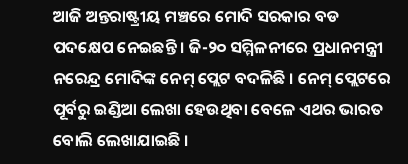ଆଜି ଅନ୍ତରାଷ୍ଟ୍ରୀୟ ମଞ୍ଚରେ ମୋଦି ସରକାର ବଡ ପଦକ୍ଷେପ ନେଇଛନ୍ତି । ଜି-୨୦ ସମ୍ମିଳନୀରେ ପ୍ରଧାନମନ୍ତ୍ରୀ ନରେନ୍ଦ୍ର ମୋଦିଙ୍କ ନେମ୍ ପ୍ଲେଟ ବଦଳିଛି । ନେମ୍ ପ୍ଲେଟରେ ପୂର୍ବରୁ ଇଣ୍ଡିଆ ଲେଖା ହେଉଥିବା ବେଳେ ଏଥର ଭାରତ ବୋଲି ଲେଖାଯାଇଛି ।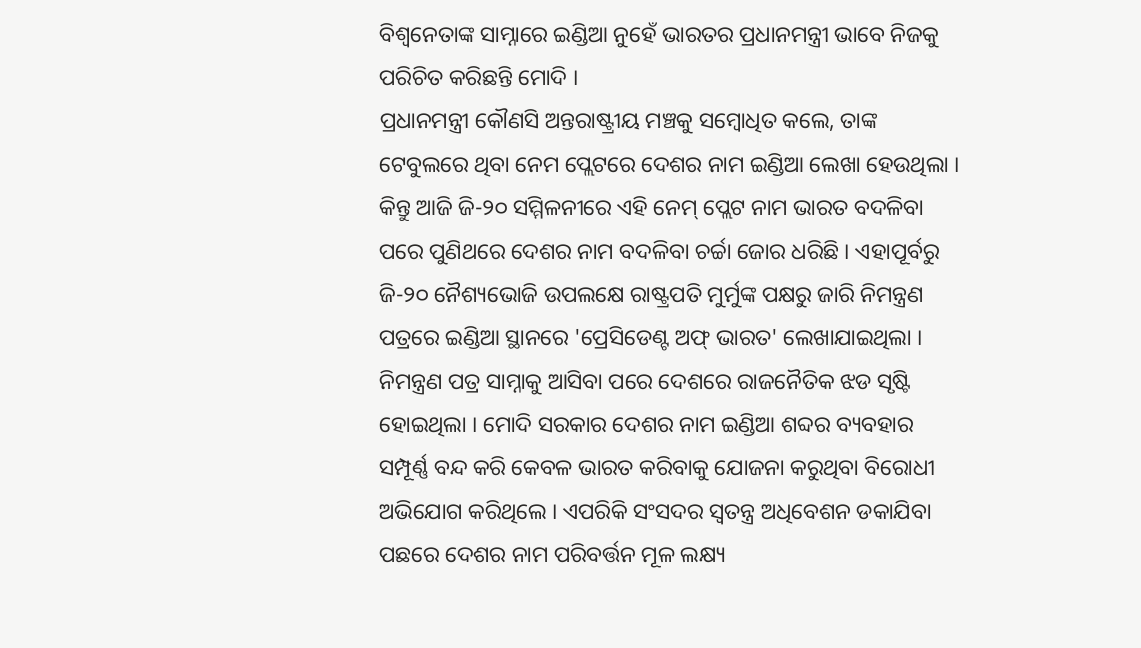ବିଶ୍ବନେତାଙ୍କ ସାମ୍ନାରେ ଇଣ୍ଡିଆ ନୁହେଁ ଭାରତର ପ୍ରଧାନମନ୍ତ୍ରୀ ଭାବେ ନିଜକୁ ପରିଚିତ କରିଛନ୍ତି ମୋଦି ।
ପ୍ରଧାନମନ୍ତ୍ରୀ କୌଣସି ଅନ୍ତରାଷ୍ଟ୍ରୀୟ ମଞ୍ଚକୁ ସମ୍ବୋଧିତ କଲେ, ତାଙ୍କ ଟେବୁଲରେ ଥିବା ନେମ ପ୍ଲେଟରେ ଦେଶର ନାମ ଇଣ୍ଡିଆ ଲେଖା ହେଉଥିଲା । କିନ୍ତୁ ଆଜି ଜି-୨୦ ସମ୍ମିଳନୀରେ ଏହି ନେମ୍ ପ୍ଲେଟ ନାମ ଭାରତ ବଦଳିବା ପରେ ପୁଣିଥରେ ଦେଶର ନାମ ବଦଳିବା ଚର୍ଚ୍ଚା ଜୋର ଧରିଛି । ଏହାପୂର୍ବରୁ ଜି-୨୦ ନୈଶ୍ୟଭୋଜି ଉପଲକ୍ଷେ ରାଷ୍ଟ୍ରପତି ମୁର୍ମୁଙ୍କ ପକ୍ଷରୁ ଜାରି ନିମନ୍ତ୍ରଣ ପତ୍ରରେ ଇଣ୍ଡିଆ ସ୍ଥାନରେ 'ପ୍ରେସିଡେଣ୍ଟ ଅଫ୍ ଭାରତ' ଲେଖାଯାଇଥିଲା । ନିମନ୍ତ୍ରଣ ପତ୍ର ସାମ୍ନାକୁ ଆସିବା ପରେ ଦେଶରେ ରାଜନୈତିକ ଝଡ ସୃଷ୍ଟି ହୋଇଥିଲା । ମୋଦି ସରକାର ଦେଶର ନାମ ଇଣ୍ଡିଆ ଶବ୍ଦର ବ୍ୟବହାର ସମ୍ପୂର୍ଣ୍ଣ ବନ୍ଦ କରି କେବଳ ଭାରତ କରିବାକୁ ଯୋଜନା କରୁଥିବା ବିରୋଧୀ ଅଭିଯୋଗ କରିଥିଲେ । ଏପରିକି ସଂସଦର ସ୍ବତନ୍ତ୍ର ଅଧିବେଶନ ଡକାଯିବା ପଛରେ ଦେଶର ନାମ ପରିବର୍ତ୍ତନ ମୂଳ ଲକ୍ଷ୍ୟ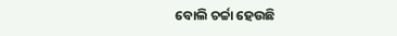ବୋଲି ଚର୍ଚ୍ଚା ହେଉଛି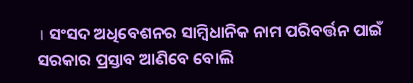। ସଂସଦ ଅଧିବେଶନର ସାମ୍ବିଧାନିକ ନାମ ପରିବର୍ତ୍ତନ ପାଇଁ ସରକାର ପ୍ରସ୍ତାବ ଆଣିବେ ବୋଲି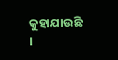କୁହାଯାଉଛି ।